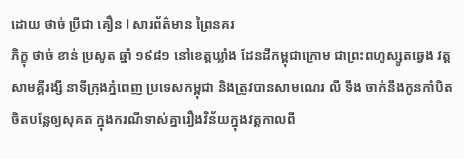ដោយ ថាច់ ប្រីជា គឿន l សារព័ត៌មាន ព្រៃនគរ
ភិក្ខុ ថាច់ ខាន់ ប្រសូត ឆ្នាំ ១៩៨១ នៅខេត្តឃ្លាំង ដែនដីកម្ពុជាក្រោម ជាព្រះពហូស្សូតឆ្វេង វត្តសាមគ្គីរង្សី នាទីក្រុងភ្នំពេញ ប្រទេសកម្ពុជា និងត្រូវបានសាមណេរ លី ទឹង ចាក់នឹងកូនកាំបិតចិតបន្លែឲ្យសុគត ក្នុងករណីទាស់គ្នារឿងវិន័យក្នុងវត្តកាលពី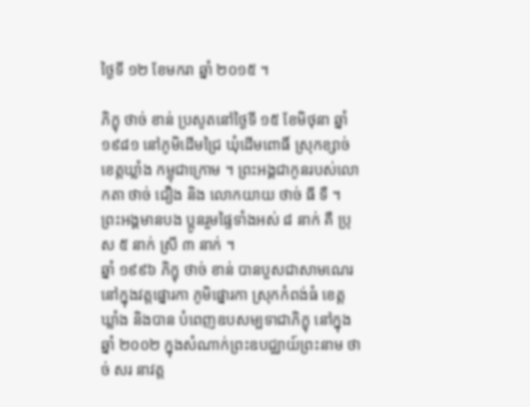ថ្ងៃទី ១២ ខែមករា ឆ្នាំ ២០១៥ ។

ភិក្ខុ ថាច់ ខាន់ ប្រសូតនៅថ្ងៃទី ១៥ ខែមិថុនា ឆ្នាំ ១៩៨១ នៅភូមិដើមជ្រៃ ឃុំដើមពោធិ៍ ស្រុកខ្សាច់ ខេត្តឃ្លាំង កម្ពុជាក្រោម ។ ព្រះអង្គជាកូនរបស់លោកតា ថាច់ ជឿង និង លោកយាយ ថាច់ ធី ទឺ ។ ព្រះអង្គមានបង ប្អូនរួមផ្ទៃទាំងអស់ ៨ នាក់ គឺ ប្រុស ៥ នាក់ ស្រី ៣ នាក់ ។
ឆ្នាំ ១៩៩៦ ភិក្ខុ ថាច់ ខាន់ បានបួសជាសាមណេរ នៅក្នុងវត្តផ្នោរកា ភូមិផ្នោរកា ស្រុកកំពង់ធំ ខេត្តឃ្លាំង និងបាន បំពេញឧបសម្បទាជាភិក្ខុ នៅក្នុងឆ្នាំ ២០០២ ក្នុងសំណាក់ព្រះឧបជ្ឈាយ៍ព្រះនាម ថាច់ សរ នាវត្ត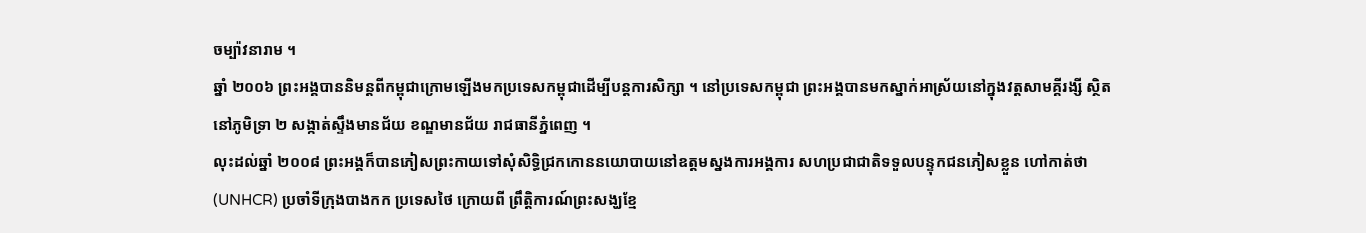ចម្ប៉ាវនារាម ។
ឆ្នាំ ២០០៦ ព្រះអង្គបាននិមន្តពីកម្ពុជាក្រោមឡើងមកប្រទេសកម្ពុជាដើម្បីបន្តការសិក្សា ។ នៅប្រទេសកម្ពុជា ព្រះអង្គបានមកស្នាក់អាស្រ័យនៅក្នុងវត្តសាមគ្គីរង្សី ស្ថិតនៅភូមិទ្រា ២ សង្កាត់ស្ទឹងមានជ័យ ខណ្ឌមានជ័យ រាជធានីភ្នំពេញ ។
លុះដល់ឆ្នាំ ២០០៨ ព្រះអង្គក៏បានភៀសព្រះកាយទៅសុំសិទ្ធិជ្រកកោននយោបាយនៅឧត្តមស្នងការអង្គការ សហប្រជាជាតិទទួលបន្ទុកជនភៀសខ្លួន ហៅកាត់ថា (UNHCR) ប្រចាំទីក្រុងបាងកក ប្រទេសថៃ ក្រោយពី ព្រឹត្តិការណ៍ព្រះសង្ឃខ្មែ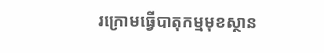រក្រោមធ្វើបាតុកម្មមុខស្ថាន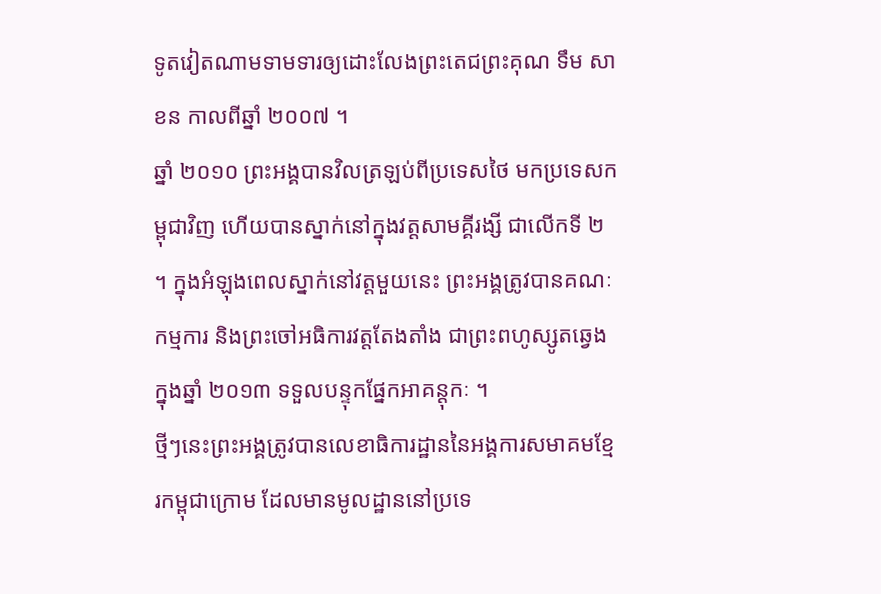ទូតវៀតណាមទាមទារឲ្យដោះលែងព្រះតេជព្រះគុណ ទឹម សាខន កាលពីឆ្នាំ ២០០៧ ។
ឆ្នាំ ២០១០ ព្រះអង្គបានវិលត្រឡប់ពីប្រទេសថៃ មកប្រទេសកម្ពុជាវិញ ហើយបានស្នាក់នៅក្នុងវត្តសាមគ្គីរង្សី ជាលើកទី ២ ។ ក្នុងអំឡុងពេលស្នាក់នៅវត្តមួយនេះ ព្រះអង្គត្រូវបានគណៈកម្មការ និងព្រះចៅអធិការវត្តតែងតាំង ជាព្រះពហូស្សូតឆ្វេងក្នុងឆ្នាំ ២០១៣ ទទួលបន្ទុកផ្នែកអាគន្តុកៈ ។
ថ្មីៗនេះព្រះអង្គត្រូវបានលេខាធិការដ្ឋាននៃអង្គការសមាគមខ្មែរកម្ពុជាក្រោម ដែលមានមូលដ្ឋាននៅប្រទេ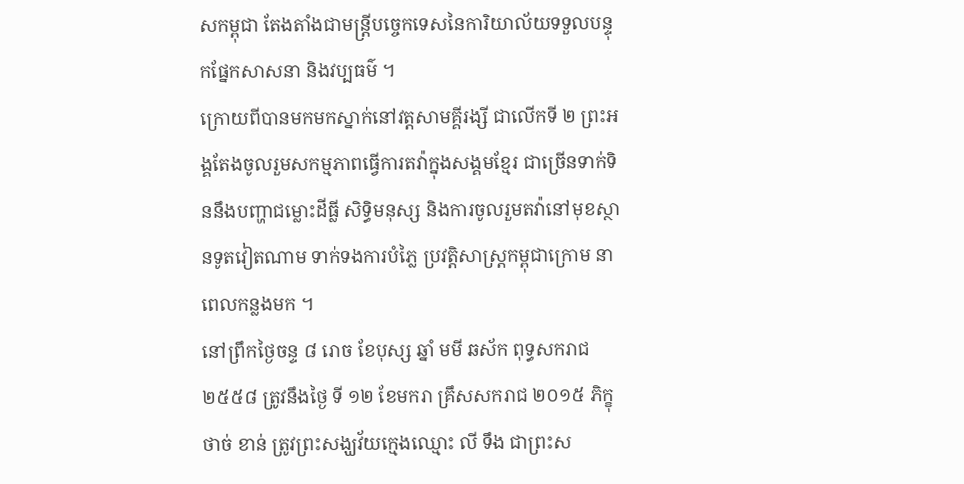សកម្ពុជា តែងតាំងជាមន្ត្រីបច្ចេកទេសនៃការិយាល័យទទួលបន្ទុកផ្នែកសាសនា និងវប្បធម៌ ។
ក្រោយពីបានមកមកស្នាក់នៅវត្តសាមគ្គីរង្សី ជាលើកទី ២ ព្រះអង្គតែងចូលរួមសកម្មភាពធ្វើការតវ៉ាក្នុងសង្គមខ្មែរ ជាច្រើនទាក់ទិននឹងបញ្ហាជម្លោះដីធ្លី សិទ្ធិមនុស្ស និងការចូលរួមតវ៉ានៅមុខស្ថានទូតវៀតណាម ទាក់ទងការបំភ្លៃ ប្រវត្តិសាស្ត្រកម្ពុជាក្រោម នាពេលកន្លងមក ។
នៅព្រឹកថ្ងៃចន្ទ ៨ រោច ខែបុស្ស ឆ្នាំ មមី ឆស័ក ពុទ្ធសករាជ ២៥៥៨ ត្រូវនឹងថ្ងៃ ទី ១២ ខែមករា គ្រឹសសករាជ ២០១៥ ភិក្ខុ ថាច់ ខាន់ ត្រូវព្រះសង្ឃវ័យក្មេងឈ្មោះ លី ទឹង ជាព្រះស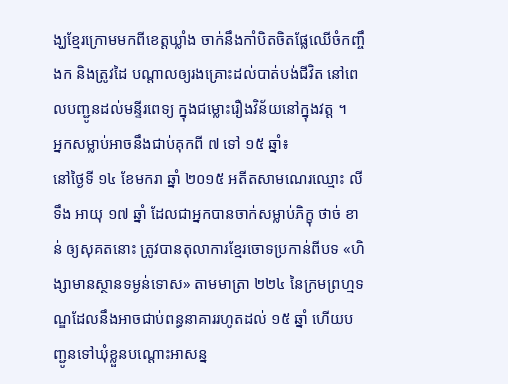ង្ឃខ្មែរក្រោមមកពីខេត្តឃ្លាំង ចាក់នឹងកាំបិតចិតផ្លែឈើចំកញ្ចឹងក និងត្រូវដៃ បណ្តាលឲ្យរងគ្រោះដល់បាត់បង់ជីវិត នៅពេលបញ្ជូនដល់មន្ទីរពេទ្យ ក្នុងជម្លោះរឿងវិន័យនៅក្នុងវត្ត ។
អ្នកសម្លាប់អាចនឹងជាប់គុកពី ៧ ទៅ ១៥ ឆ្នាំ៖
នៅថ្ងៃទី ១៤ ខែមករា ឆ្នាំ ២០១៥ អតីតសាមណេរឈ្មោះ លី ទឹង អាយុ ១៧ ឆ្នាំ ដែលជាអ្នកបានចាក់សម្លាប់ភិក្ខុ ថាច់ ខាន់ ឲ្យសុគតនោះ ត្រូវបានតុលាការខ្មែរចោទប្រកាន់ពីបទ «ហិង្សាមានស្ថានទម្ងន់ទោស» តាមមាត្រា ២២៤ នៃក្រមព្រហ្មទណ្ឌដែលនឹងអាចជាប់ពន្ធនាគាររហូតដល់ ១៥ ឆ្នាំ ហើយបញ្ជូនទៅឃុំខ្លួនបណ្តោះអាសន្ន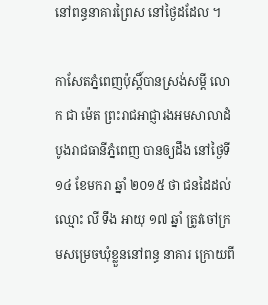នៅពន្ធនាគារព្រៃស នៅថ្ងៃដដែល ។

កាសែតភ្នំពេញប៉ុស្តិ៍បានស្រង់សម្ដី លោក ជា ម៉េត ព្រះរាជអាជ្ញារងអមសាលាដំបូងរាជធានីភ្នំពេញ បានឲ្យដឹង នៅថ្ងៃទី ១៤ ខែមករា ឆ្នាំ ២០១៥ ថា ជនដៃដល់ឈ្មោះ លី ទឹង អាយុ ១៧ ឆ្នាំ ត្រូវចៅក្រមសម្រេចឃុំខ្លួននៅពន្ធ នាគារ ក្រោយពី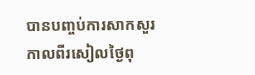បានបញ្ចប់ការសាកសួរកាលពីរសៀលថ្ងៃពុ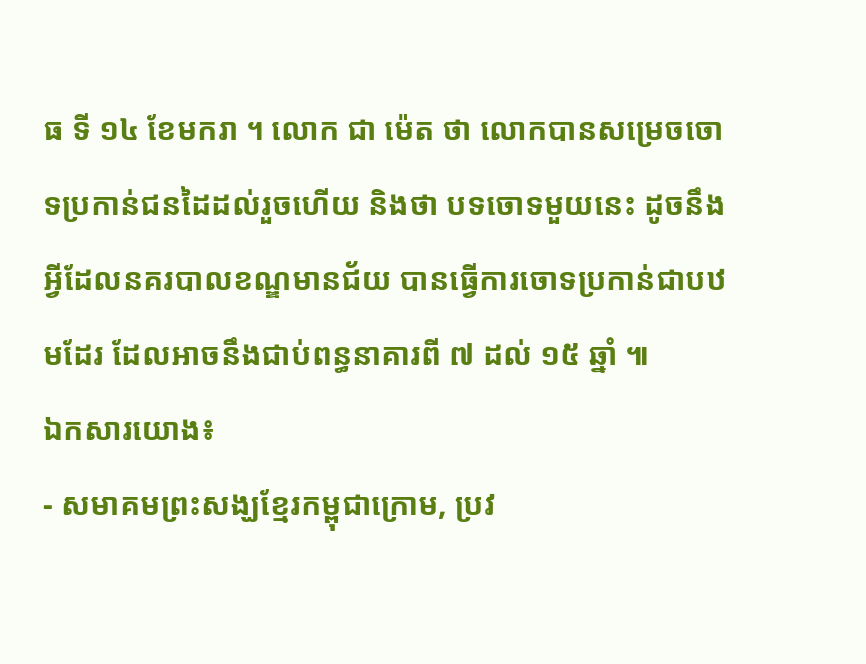ធ ទី ១៤ ខែមករា ។ លោក ជា ម៉េត ថា លោកបានសម្រេចចោទប្រកាន់ជនដៃដល់រួចហើយ និងថា បទចោទមួយនេះ ដូចនឹងអ្វីដែលនគរបាលខណ្ឌមានជ័យ បានធ្វើការចោទប្រកាន់ជាបឋមដែរ ដែលអាចនឹងជាប់ពន្ធនាគារពី ៧ ដល់ ១៥ ឆ្នាំ ៕
ឯកសារយោង៖
- សមាគមព្រះសង្ឃខ្មែរកម្ពុជាក្រោម, ប្រវ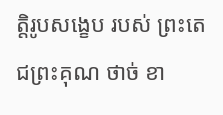ត្តិរូបសង្ខេប របស់ ព្រះតេជព្រះគុណ ថាច់ ខា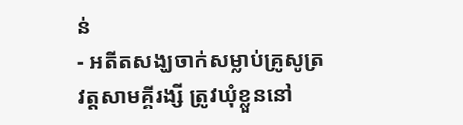ន់
- អតីតសង្ឃចាក់សម្លាប់គ្រូសូត្រ វត្តសាមគ្គីរង្សី ត្រូវឃុំខ្លួននៅ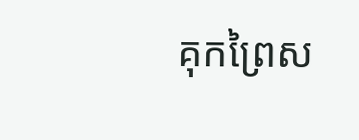គុកព្រៃស